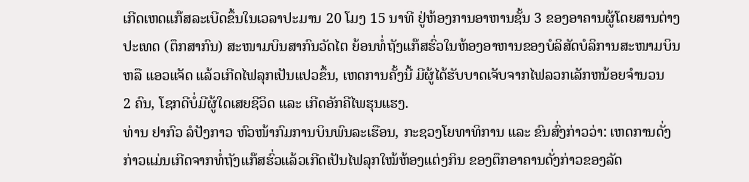ເກີດເຫດແກ໊ສລະເບີດຂຶ້ນໃນເວລາປະມານ 20 ໂມງ 15 ນາທີ ຢູ່ຫ້ອງການອາຫານຊັ້ນ 3 ຂອງອາຄານຜູ້ໂດຍສານຕ່າງ
ປະເທດ (ຕຶກສາກົນ) ສະໜາມບິນສາກົນວັດໄຕ ຍ້ອນທໍ່ຖັງແກ໊ສຮົ່ວໃນຫ້ອງອາຫານຂອງບໍລິສັດບໍລິການສະໜາມບິນ
ຫລື ແອວແຈັດ ແລ້ວເກີດໄຟລຸກເປັນແປວຂຶ້ນ, ເຫດການຄັ້ງນີ້ ມີຜູ້ໄດ້ຮັບບາດເຈັບຈາກໄຟລວກເລັກຫນ້ອຍຈຳນວນ
2 ຄົນ, ໂຊກດີບໍ່ມີຜູ້ໃດເສຍຊີວິດ ແລະ ເກີດອັກຄີໄພຮຸນແຮງ.
ທ່ານ ຢາກົວ ລໍປັງກາວ ຫົວໜ້າກົມການບິນພົນລະເຮືອນ, ກະຊວງໂຍທາທິການ ແລະ ຂົນສົ່ງກ່າວວ່າ: ເຫດການດັ່ງ
ກ່າວແມ່ນເກີດຈາກທໍ່ຖັງແກ໊ສຮົ່ວແລ້ວເກີດເປັນໄຟລຸກໃໝ້ຫ້ອງແຕ່ງກິນ ຂອງຕຶກອາຄານດັ່ງກ່າວຂອງລັດ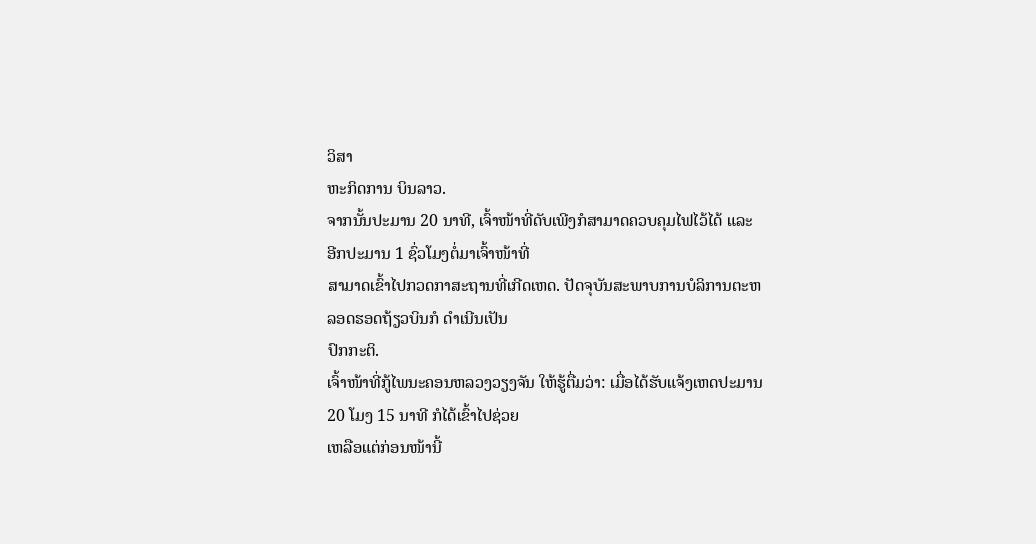ວິສາ
ຫະກິດການ ບິນລາວ.
ຈາກນັ້ນປະມານ 20 ນາທີ, ເຈົ້າໜ້າທີ່ດັບເພີງກໍສາມາດຄວບຄຸມໄຟໄວ້ໄດ້ ແລະ ອີກປະມານ 1 ຊົ່ວໂມງຕໍ່ມາເຈົ້າໜ້າທີ່
ສາມາດເຂົ້າໄປກວດກາສະຖານທີ່ເກີດເຫດ. ປັດຈຸບັນສະພາບການບໍລິການຕະຫລອດຮອດຖ້ຽວບິນກໍ ດຳເນີນເປັນ
ປົກກະຕິ.
ເຈົ້າໜ້າທີ່ກູ້ໄພນະຄອນຫລວງວຽງຈັນ ໃຫ້ຮູ້ຕື່ມວ່າ: ເມື່ອໄດ້ຮັບແຈ້ງເຫດປະມານ 20 ໂມງ 15 ນາທີ ກໍໄດ້ເຂົ້າໄປຊ່ວຍ
ເຫລືອແຕ່ກ່ອນໜ້ານີ້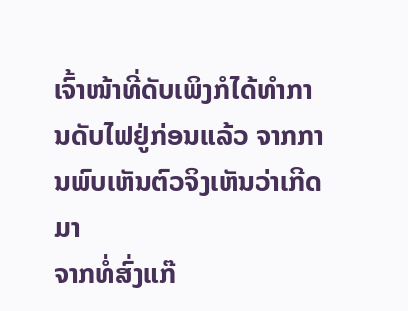ເຈົ້າໜ້າທີ່ດັບເພິງກໍໄດ້ທຳການດັບໄຟຢູ່ກ່ອນແລ້ວ ຈາກການພົບເຫັນຕົວຈິງເຫັນວ່າເກີດມາ
ຈາກທໍ່ສົ່ງແກ໊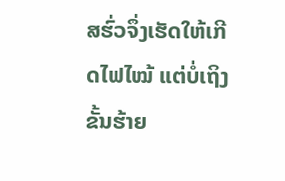ສຮົ່ວຈຶ່ງເຮັດໃຫ້ເກີດໄຟໄໝ້ ແຕ່ບໍ່ເຖິງຂັ້ນຮ້າຍ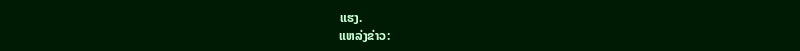ແຮງ.
ແຫລ່ງຂ່າວ: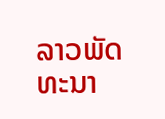ລາວພັດທະນາ